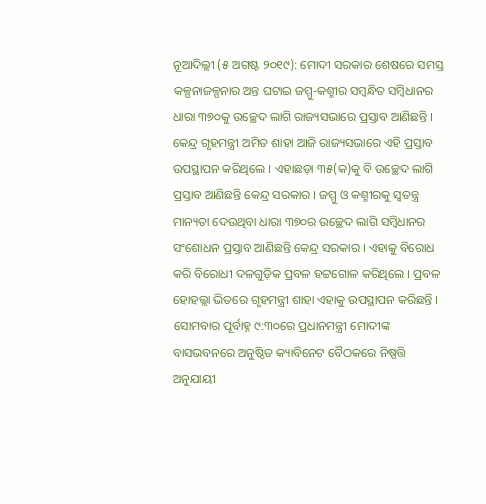ନୂଆଦିଲ୍ଲୀ (୫ ଅଗଷ୍ଟ ୨୦୧୯): ମୋଦୀ ସରକାର ଶେଷରେ ସମସ୍ତ କଳ୍ପନାଜଳ୍ପନାର ଅନ୍ତ ଘଟାଇ ଜମ୍ମୁ-କଶ୍ମୀର ସମ୍ବନ୍ଧିତ ସମ୍ବିଧାନର ଧାରା ୩୭୦କୁ ଉଚ୍ଛେଦ ଲାଗି ରାଜ୍ୟସଭାରେ ପ୍ରସ୍ତାବ ଆଣିଛନ୍ତି । କେନ୍ଦ୍ର ଗୃହମନ୍ତ୍ରୀ ଅମିତ ଶାହା ଆଜି ରାଜ୍ୟସଭାରେ ଏହି ପ୍ରସ୍ତାବ ଉପସ୍ଥାପନ କରିଥିଲେ । ଏହାଛଡ଼ା ୩୫(କ)କୁ ବି ଉଚ୍ଛେଦ ଲାଗି ପ୍ରସ୍ତାବ ଆଣିଛନ୍ତି କେନ୍ଦ୍ର ସରକାର । ଜମ୍ମୁ ଓ କଶ୍ମୀରକୁ ସ୍ବତନ୍ତ୍ର ମାନ୍ୟତା ଦେଉଥିବା ଧାରା ୩୭୦ର ଉଚ୍ଛେଦ ଲାଗି ସମ୍ବିଧାନର ସଂଶୋଧନ ପ୍ରସ୍ତାବ ଆଣିଛନ୍ତି କେନ୍ଦ୍ର ସରକାର । ଏହାକୁ ବିରୋଧ କରି ବିରୋଧୀ ଦଳଗୁଡ଼ିକ ପ୍ରବଳ ହଟ୍ଟଗୋଳ କରିଥିଲେ । ପ୍ରବଳ ହୋହଲ୍ଲା ଭିତରେ ଗୃହମନ୍ତ୍ରୀ ଶାହା ଏହାକୁ ଉପସ୍ଥାପନ କରିଛନ୍ତି ।
ସୋମବାର ପୂର୍ବାହ୍ନ ୯:୩୦ରେ ପ୍ରଧାନମନ୍ତ୍ରୀ ମୋଦୀଙ୍କ ବାସଭବନରେ ଅନୁଷ୍ଠିତ କ୍ୟାବିନେଟ ବୈଠକରେ ନିଷ୍ପତ୍ତି ଅନୁଯାୟୀ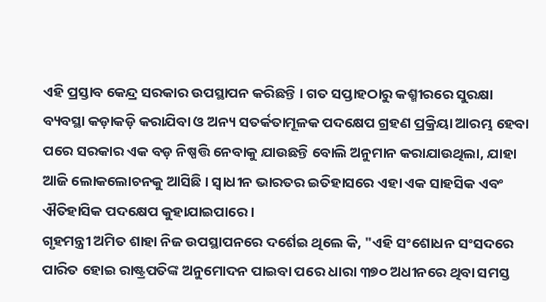ଏହି ପ୍ରସ୍ତାବ କେନ୍ଦ୍ର ସରକାର ଉପସ୍ଥାପନ କରିଛନ୍ତି । ଗତ ସପ୍ତାହଠାରୁ କଶ୍ମୀରରେ ସୁରକ୍ଷା ବ୍ୟବସ୍ଥା କଡ଼ାକଡ଼ି କରାଯିବା ଓ ଅନ୍ୟ ସତର୍କତାମୂଳକ ପଦକ୍ଷେପ ଗ୍ରହଣ ପ୍ରକ୍ରିୟା ଆରମ୍ଭ ହେବା ପରେ ସରକାର ଏକ ବଡ଼ ନିଷ୍ପତ୍ତି ନେବାକୁ ଯାଉଛନ୍ତି ବୋଲି ଅନୁମାନ କରାଯାଉଥିଲା, ଯାହା ଆଜି ଲୋକଲୋଚନକୁ ଆସିଛି । ସ୍ବାଧୀନ ଭାରତର ଇତିହାସରେ ଏହା ଏକ ସାହସିକ ଏବଂ ଐତିହାସିକ ପଦକ୍ଷେପ କୁହାଯାଇପାରେ ।
ଗୃହମନ୍ତ୍ରୀ ଅମିତ ଶାହା ନିଜ ଉପସ୍ଥାପନରେ ଦର୍ଶେଇ ଥିଲେ କି, "ଏହି ସଂଶୋଧନ ସଂସଦରେ ପାରିତ ହୋଇ ରାଷ୍ଟ୍ରପତିଙ୍କ ଅନୁମୋଦନ ପାଇବା ପରେ ଧାରା ୩୭୦ ଅଧୀନରେ ଥିବା ସମସ୍ତ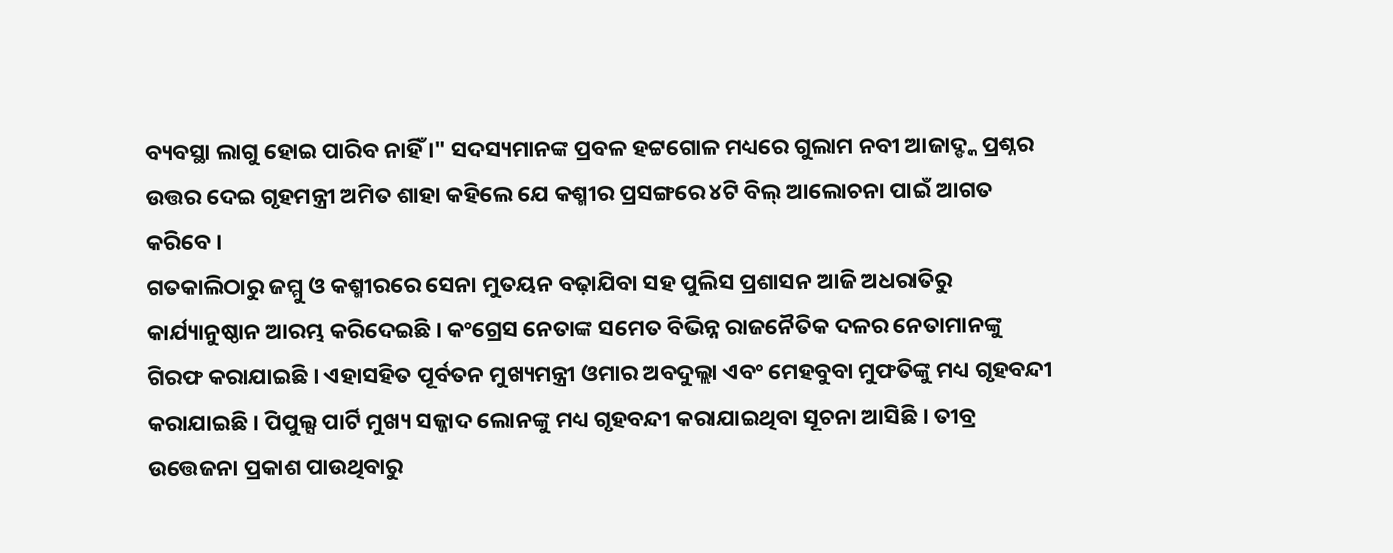ବ୍ୟବସ୍ଥା ଲାଗୁ ହୋଇ ପାରିବ ନାହିଁ ।" ସଦସ୍ୟମାନଙ୍କ ପ୍ରବଳ ହଟ୍ଟଗୋଳ ମଧ୍ୟରେ ଗୁଲାମ ନବୀ ଆଜାଦ୍ଙ୍କ ପ୍ରଶ୍ନର ଉତ୍ତର ଦେଇ ଗୃହମନ୍ତ୍ରୀ ଅମିତ ଶାହା କହିଲେ ଯେ କଶ୍ମୀର ପ୍ରସଙ୍ଗରେ ୪ଟି ବିଲ୍ ଆଲୋଚନା ପାଇଁ ଆଗତ କରିବେ ।
ଗତକାଲିଠାରୁ ଜମ୍ମୁ ଓ କଶ୍ମୀରରେ ସେନା ମୁତୟନ ବଢ଼ାଯିବା ସହ ପୁଲିସ ପ୍ରଶାସନ ଆଜି ଅଧରାତିରୁ କାର୍ଯ୍ୟାନୁଷ୍ଠାନ ଆରମ୍ଭ କରିଦେଇଛି । କଂଗ୍ରେସ ନେତାଙ୍କ ସମେତ ବିଭିନ୍ନ ରାଜନୈତିକ ଦଳର ନେତାମାନଙ୍କୁ ଗିରଫ କରାଯାଇଛି । ଏହାସହିତ ପୂର୍ବତନ ମୁଖ୍ୟମନ୍ତ୍ରୀ ଓମାର ଅବଦୁଲ୍ଲା ଏବଂ ମେହବୁବା ମୁଫତିଙ୍କୁ ମଧ୍ୟ ଗୃହବନ୍ଦୀ କରାଯାଇଛି । ପିପୁଲ୍ସ ପାର୍ଟି ମୁଖ୍ୟ ସଜ୍ଜାଦ ଲୋନଙ୍କୁ ମଧ୍ୟ ଗୃହବନ୍ଦୀ କରାଯାଇଥିବା ସୂଚନା ଆସିଛି । ତୀବ୍ର ଉତ୍ତେଜନା ପ୍ରକାଶ ପାଉଥିବାରୁ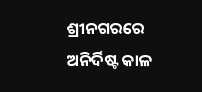ଶ୍ରୀନଗରରେ ଅନିର୍ଦିଷ୍ଟ କାଳ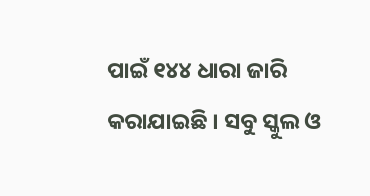ପାଇଁ ୧୪୪ ଧାରା ଜାରି କରାଯାଇଛି । ସବୁ ସ୍କୁଲ ଓ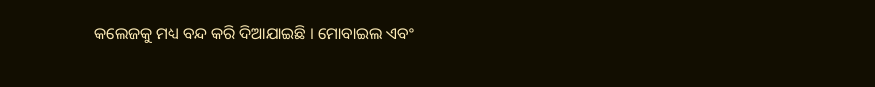କଲେଜକୁ ମଧ୍ୟ ବନ୍ଦ କରି ଦିଆଯାଇଛି । ମୋବାଇଲ ଏବଂ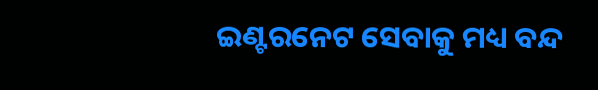ଇଣ୍ଟରନେଟ ସେବାକୁ ମଧ୍ୟ ବନ୍ଦ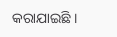କରାଯାଇଛି ।